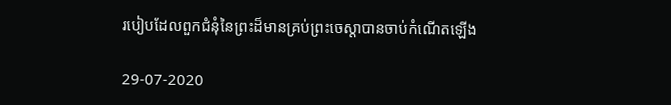របៀបដែលពួកជំនុំនៃព្រះដ៏មានគ្រប់ព្រះចេស្ដាបានចាប់កំណើតឡើង

29-07-2020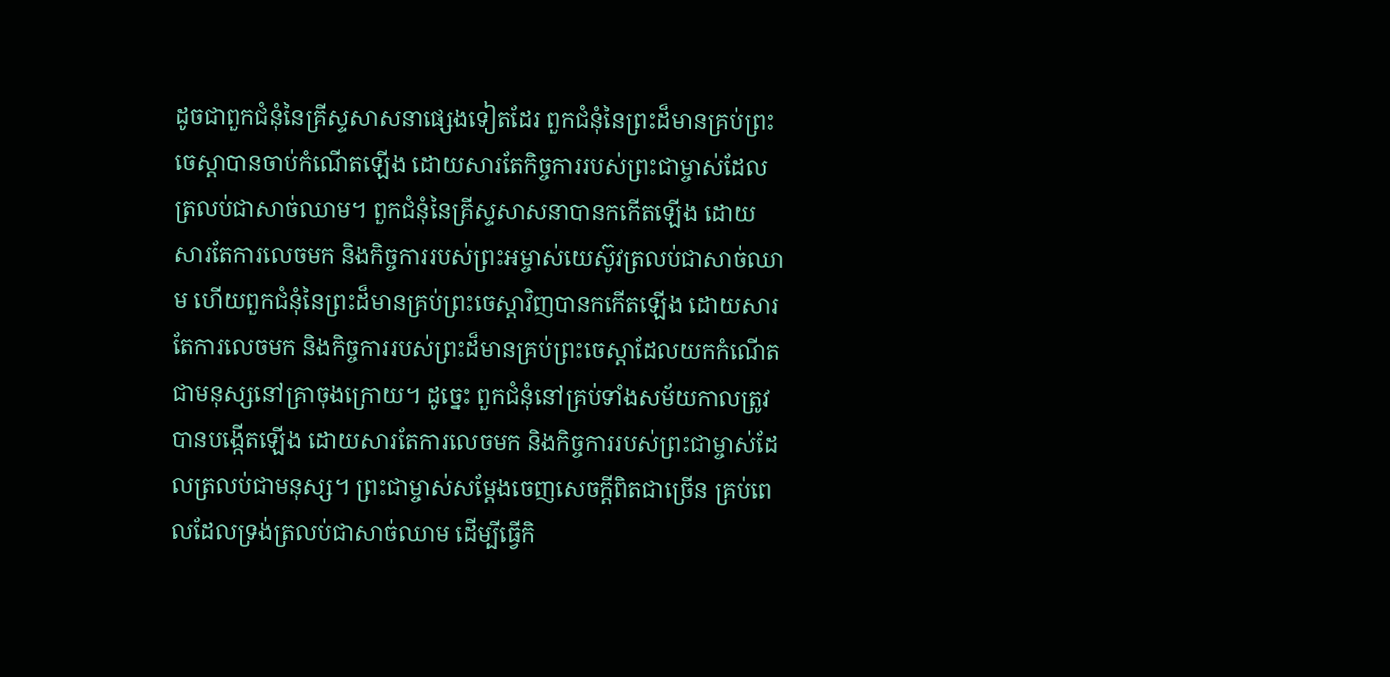ដូចជាពួកជំនុំនៃគ្រីស្ទសាសនាផ្សេងទៀតដែរ ពួកជំនុំនៃព្រះដ៏មានគ្រប់ព្រះចេស្ដាបានចាប់កំណើតឡើង ដោយសារតែកិច្ចការរបស់ព្រះជាម្ចាស់ដែលត្រលប់ជាសាច់ឈាម។ ពួកជំនុំនៃគ្រីស្ទសាសនាបានកកើតឡើង ដោយសារតែការលេចមក និងកិច្ចការរបស់ព្រះអម្ចាស់យេស៊ូវត្រលប់ជាសាច់ឈាម ហើយពួកជំនុំនៃព្រះដ៏មានគ្រប់ព្រះចេស្ដាវិញបានកកើតឡើង ដោយសារតែការលេចមក និងកិច្ចការរបស់ព្រះដ៏មានគ្រប់ព្រះចេស្ដាដែលយកកំណើតជាមនុស្សនៅគ្រាចុងក្រោយ។ ដូច្នេះ ពួកជំនុំនៅគ្រប់ទាំងសម័យកាលត្រូវបានបង្កើតឡើង ដោយសារតែការលេចមក និងកិច្ចការរបស់ព្រះជាម្ចាស់ដែលត្រលប់ជាមនុស្ស។ ព្រះជាម្ចាស់សម្ដែងចេញសេចក្តីពិតជាច្រើន គ្រប់ពេលដែលទ្រង់ត្រលប់ជាសាច់ឈាម ដើម្បីធ្វើកិ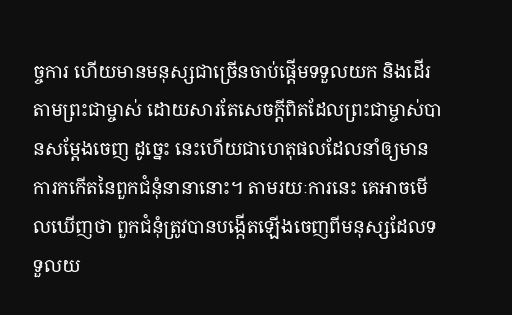ច្ចការ ហើយមានមនុស្សជាច្រើនចាប់ផ្ដើមទទួលយក និងដើរតាមព្រះជាម្ចាស់ ដោយសារតែសេចក្តីពិតដែលព្រះជាម្ចាស់បានសម្ដែងចេញ ដូច្នេះ នេះហើយជាហេតុផលដែលនាំឲ្យមានការកកើតនៃពួកជំនុំនានានោះ។ តាមរយៈការនេះ គេអាចមើលឃើញថា ពួកជំនុំត្រូវបានបង្កើតឡើងចេញពីមនុស្សដែលទទួលយ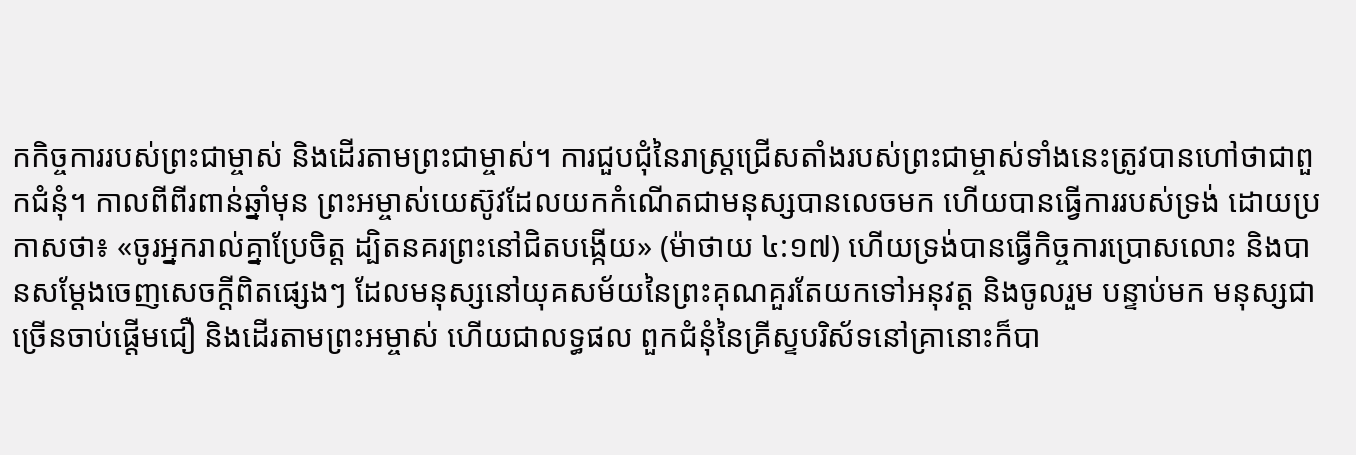កកិច្ចការរបស់ព្រះជាម្ចាស់ និងដើរតាមព្រះជាម្ចាស់។ ការជួបជុំនៃរាស្ត្រជ្រើសតាំងរបស់ព្រះជាម្ចាស់ទាំងនេះត្រូវបានហៅថាជាពួកជំនុំ។ កាលពីពីរពាន់ឆ្នាំមុន ព្រះអម្ចាស់យេស៊ូវដែលយកកំណើតជាមនុស្សបានលេចមក ហើយបានធ្វើការរបស់ទ្រង់ ដោយប្រកាសថា៖ «ចូរអ្នករាល់គ្នាប្រែចិត្ត ដ្បិតនគរព្រះនៅជិតបង្កើយ» (ម៉ាថាយ ៤:១៧) ហើយទ្រង់បានធ្វើកិច្ចការប្រោសលោះ និងបានសម្ដែងចេញសេចក្តីពិតផ្សេងៗ ដែលមនុស្សនៅយុគសម័យនៃព្រះគុណគួរតែយកទៅអនុវត្ត និងចូលរួម បន្ទាប់មក មនុស្សជាច្រើនចាប់ផ្ដើមជឿ និងដើរតាមព្រះអម្ចាស់ ហើយជាលទ្ធផល ពួកជំនុំនៃគ្រីស្ទបរិស័ទនៅគ្រានោះក៏បា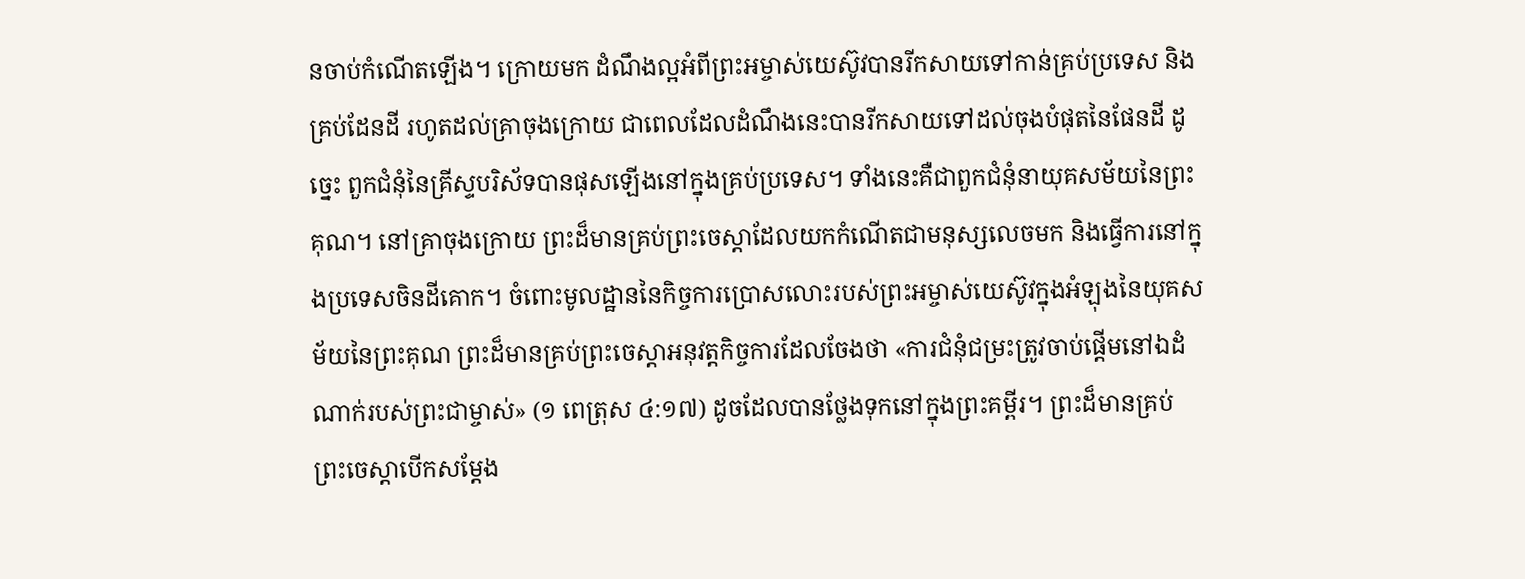នចាប់កំណើតឡើង។ ក្រោយមក ដំណឹងល្អអំពីព្រះអម្ចាស់យេស៊ូវបានរីកសាយទៅកាន់គ្រប់ប្រទេស និងគ្រប់ដែនដី រហូតដល់គ្រាចុងក្រោយ ជាពេលដែលដំណឹងនេះបានរីកសាយទៅដល់ចុងបំផុតនៃផែនដី ដូច្នេះ ពួកជំនុំនៃគ្រីស្ទបរិស័ទបានផុសឡើងនៅក្នុងគ្រប់ប្រទេស។ ទាំងនេះគឺជាពួកជំនុំនាយុគសម័យនៃព្រះគុណ។ នៅគ្រាចុងក្រោយ ព្រះដ៏មានគ្រប់ព្រះចេស្ដាដែលយកកំណើតជាមនុស្សលេចមក និងធ្វើការនៅក្នុងប្រទេសចិនដីគោក។ ចំពោះមូលដ្ឋាននៃកិច្ចការប្រោសលោះរបស់ព្រះអម្ចាស់យេស៊ូវក្នុងអំឡុងនៃយុគសម័យនៃព្រះគុណ ព្រះដ៏មានគ្រប់ព្រះចេស្ដាអនុវត្តកិច្ចការដែលចែងថា «ការជំនុំជម្រះត្រូវចាប់ផ្ដើមនៅឯដំណាក់របស់ព្រះជាម្ចាស់» (១ ពេត្រុស ៤:១៧) ដូចដែលបានថ្លែងទុកនៅក្នុងព្រះគម្ពីរ។ ព្រះដ៏មានគ្រប់ព្រះចេស្ដាបើកសម្ដែង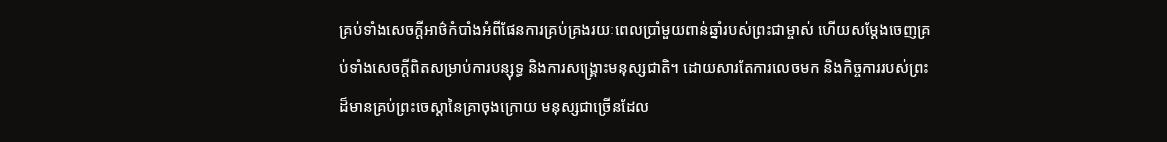គ្រប់ទាំងសេចក្តីអាថ៌កំបាំងអំពីផែនការគ្រប់គ្រងរយៈពេលប្រាំមួយពាន់ឆ្នាំរបស់ព្រះជាម្ចាស់ ហើយសម្ដែងចេញគ្រប់ទាំងសេចក្តីពិតសម្រាប់ការបន្សុទ្ធ និងការសង្រ្គោះមនុស្សជាតិ។ ដោយសារតែការលេចមក និងកិច្ចការរបស់ព្រះដ៏មានគ្រប់ព្រះចេស្ដានៃគ្រាចុងក្រោយ មនុស្សជាច្រើនដែល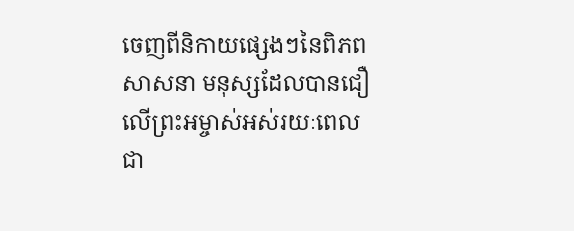ចេញពីនិកាយផ្សេងៗនៃពិភពសាសនា មនុស្សដែលបានជឿលើព្រះអម្ចាស់អស់រយៈពេលជា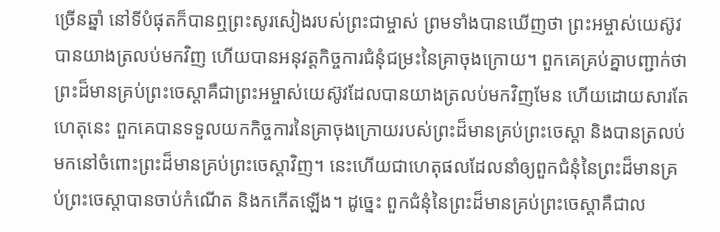ច្រើនឆ្នាំ នៅទីបំផុតក៏បានឮព្រះសូរសៀងរបស់ព្រះជាម្ចាស់ ព្រមទាំងបានឃើញថា ព្រះអម្ចាស់យេស៊ូវបានយាងត្រលប់មកវិញ ហើយបានអនុវត្តកិច្ចការជំនុំជម្រះនៃគ្រាចុងក្រោយ។ ពួកគេគ្រប់គ្នាបញ្ជាក់ថា ព្រះដ៏មានគ្រប់ព្រះចេស្ដាគឺជាព្រះអម្ចាស់យេស៊ូវដែលបានយាងត្រលប់មកវិញមែន ហើយដោយសារតែហេតុនេះ ពួកគេបានទទួលយកកិច្ចការនៃគ្រាចុងក្រោយរបស់ព្រះដ៏មានគ្រប់ព្រះចេស្ដា និងបានត្រលប់មកនៅចំពោះព្រះដ៏មានគ្រប់ព្រះចេស្ដាវិញ។ នេះហើយជាហេតុផលដែលនាំឲ្យពួកជំនុំនៃព្រះដ៏មានគ្រប់ព្រះចេស្ដាបានចាប់កំណើត និងកកើតឡើង។ ដូច្នេះ ពួកជំនុំនៃព្រះដ៏មានគ្រប់ព្រះចេស្ដាគឺជាល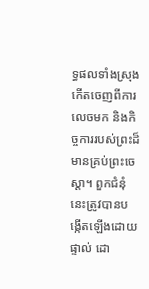ទ្ធផលទាំងស្រុងកើតចេញពីការលេចមក និងកិច្ចការរបស់ព្រះដ៏មានគ្រប់ព្រះចេស្ដា។ ពួកជំនុំនេះត្រូវបានបង្កើតឡើងដោយផ្ទាល់ ដោ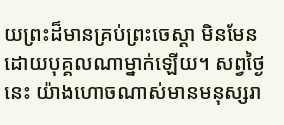យព្រះដ៏មានគ្រប់ព្រះចេស្ដា មិនមែនដោយបុគ្គលណាម្នាក់ឡើយ។ សព្វថ្ងៃនេះ យ៉ាងហោចណាស់មានមនុស្សរា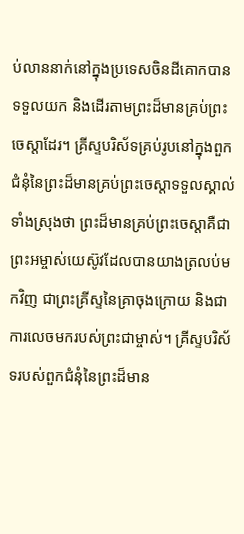ប់លាននាក់នៅក្នុងប្រទេសចិនដីគោកបានទទួលយក និងដើរតាមព្រះដ៏មានគ្រប់ព្រះចេស្ដាដែរ។ គ្រីស្ទបរិស័ទគ្រប់រូបនៅក្នុងពួកជំនុំនៃព្រះដ៏មានគ្រប់ព្រះចេស្ដាទទួលស្គាល់ទាំងស្រុងថា ព្រះដ៏មានគ្រប់ព្រះចេស្ដាគឺជាព្រះអម្ចាស់យេស៊ូវដែលបានយាងត្រលប់មកវិញ ជាព្រះគ្រីស្ទនៃគ្រាចុងក្រោយ និងជាការលេចមករបស់ព្រះជាម្ចាស់។ គ្រីស្ទបរិស័ទរបស់ពួកជំនុំនៃព្រះដ៏មាន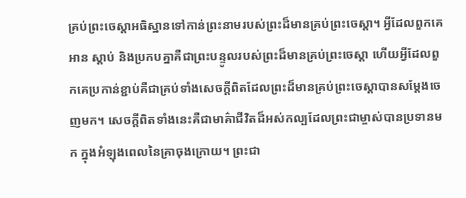គ្រប់ព្រះចេស្ដាអធិស្ឋានទៅកាន់ព្រះនាមរបស់ព្រះដ៏មានគ្រប់ព្រះចេស្ដា។ អ្វីដែលពួកគេអាន ស្ដាប់ និងប្រកបគ្នាគឺជាព្រះបន្ទូលរបស់ព្រះដ៏មានគ្រប់ព្រះចេស្ដា ហើយអ្វីដែលពួកគេប្រកាន់ខ្ជាប់គឺជាគ្រប់ទាំងសេចក្តីពិតដែលព្រះដ៏មានគ្រប់ព្រះចេស្ដាបានសម្ដែងចេញមក។ សេចក្តីពិតទាំងនេះគឺជាមាគ៌ាជីវិតដ៏អស់កល្បដែលព្រះជាម្ចាស់បានប្រទានមក ក្នុងអំឡុងពេលនៃគ្រាចុងក្រោយ។ ព្រះជា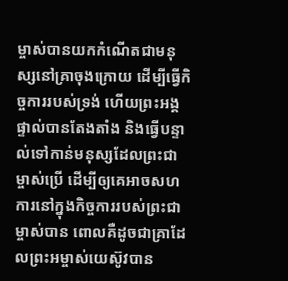ម្ចាស់បានយកកំណើតជាមនុស្សនៅគ្រាចុងក្រោយ ដើម្បីធ្វើកិច្ចការរបស់ទ្រង់ ហើយព្រះអង្គផ្ទាល់បានតែងតាំង និងធ្វើបន្ទាល់ទៅកាន់មនុស្សដែលព្រះជាម្ចាស់ប្រើ ដើម្បីឲ្យគេអាចសហការនៅក្នុងកិច្ចការរបស់ព្រះជាម្ចាស់បាន ពោលគឺដូចជាគ្រាដែលព្រះអម្ចាស់យេស៊ូវបាន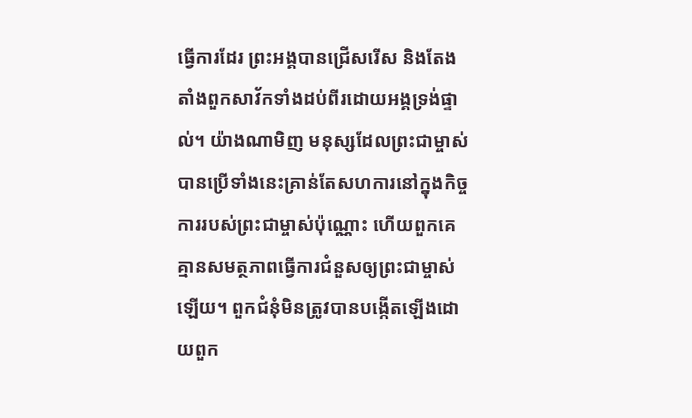ធ្វើការដែរ ព្រះអង្គបានជ្រើសរើស និងតែងតាំងពួកសាវ័កទាំងដប់ពីរដោយអង្គទ្រង់ផ្ទាល់។ យ៉ាងណាមិញ មនុស្សដែលព្រះជាម្ចាស់បានប្រើទាំងនេះគ្រាន់តែសហការនៅក្នុងកិច្ចការរបស់ព្រះជាម្ចាស់ប៉ុណ្ណោះ ហើយពួកគេគ្មានសមត្ថភាពធ្វើការជំនួសឲ្យព្រះជាម្ចាស់ឡើយ។ ពួកជំនុំមិនត្រូវបានបង្កើតឡើងដោយពួក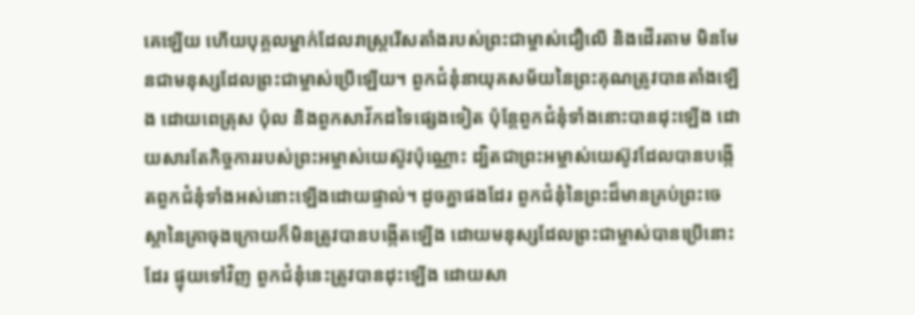គេឡើយ ហើយបុគ្គលម្នាក់ដែលរាស្ត្ររើសតាំងរបស់ព្រះជាម្ចាស់ជឿលើ និងដើរតាម មិនមែនជាមនុស្សដែលព្រះជាម្ចាស់ប្រើឡើយ។ ពួកជំនុំនាយុគសម័យនៃព្រះគុណត្រូវបានតាំងឡើង ដោយពេត្រុស ប៉ុល និងពួកសាវ័កដទៃផ្សេងទៀត ប៉ុន្តែពួកជំនុំទាំងនោះបានដុះឡើង ដោយសារតែកិច្ចការរបស់ព្រះអម្ចាស់យេស៊ូវប៉ុណ្ណោះ ដ្បិតជាព្រះអម្ចាស់យេស៊ូវដែលបានបង្កើតពួកជំនុំទាំងអស់នោះឡើងដោយផ្ទាល់។ ដូចគ្នាផងដែរ ពួកជំនុំនៃព្រះដ៏មានគ្រប់ព្រះចេស្ដានៃគ្រាចុងក្រោយក៏មិនត្រូវបានបង្កើតឡើង ដោយមនុស្សដែលព្រះជាម្ចាស់បានប្រើនោះដែរ ផ្ទុយទៅវិញ ពួកជំនុំនេះត្រូវបានដុះឡើង ដោយសា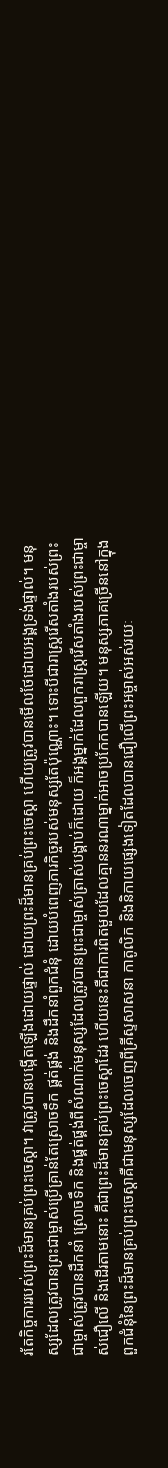រតែកិច្ចការរបស់ព្រះដ៏មានគ្រប់ព្រះចេស្ដា។ វាត្រូវបានបង្កើតឡើងដោយផ្ទាល់ ដោយព្រះដ៏មានគ្រប់ព្រះចេស្ដា ហើយត្រូវបានមើលថែដោយអង្គទ្រង់ផ្ទាល់។ មនុស្សដែលត្រូវបានព្រះជាម្ចាស់ប្រើគ្រាន់តែស្រោចទឹក ផ្គត់ផ្គង់ និងដឹកនាំពួកជំនុំ ដោយបំពេញភារកិច្ចរបស់មនុស្សតែប៉ុណ្ណោះ។ ទោះបីជារាស្ត្ររើសតាំងរបស់ព្រះជាម្ចាស់ត្រូវបានដឹកនាំ ស្រោចទឹក និងផ្គត់ផ្គង់ពីសំណាក់មនុស្សដែលត្រូវបានព្រះជាម្ចាស់ត្រាស់បង្គាប់ក៏ដោយ ក៏អង្គម្នាក់ដែលពួករាស្ត្ររើសតាំងរបស់ព្រះជាម្ចាស់ជឿលើ និងដើរតាមនោះ គឺជាព្រះដ៏មានគ្រប់ព្រះចេស្ដាដែរ ហើយនេះគឺជាការពិតមួយដែលគ្មាននរណាម្នាក់អាចប្រកែកបានឡើយ។ មនុស្សភាគច្រើននៅក្នុងពួកជំនុំនៃព្រះដ៏មានគ្រប់ព្រះចេស្ដាគឺជាមនុស្សដែលចេញពីគ្រីស្ទសាសនា កាតូលិក និងនិកាយផ្សេងទៀតដែលបានជឿលើព្រះអម្ចាស់អស់រយៈ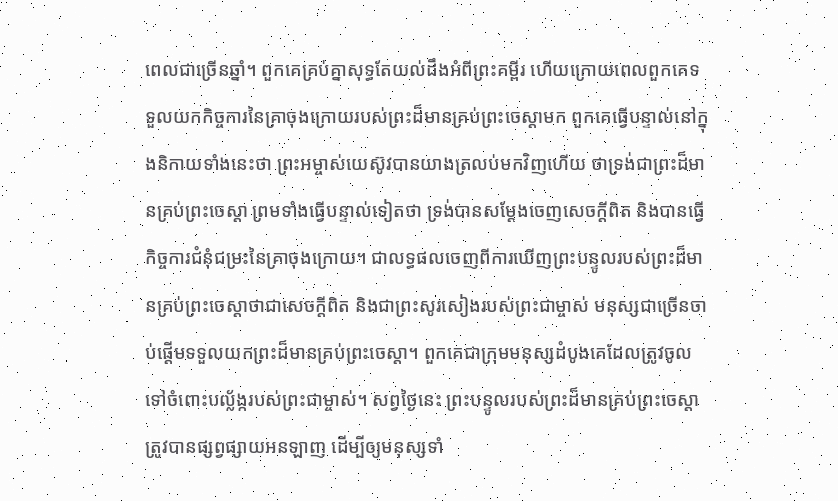ពេលជាច្រើនឆ្នាំ។ ពួកគេគ្រប់គ្នាសុទ្ធតែយល់ដឹងអំពីព្រះគម្ពីរ ហើយក្រោយពេលពួកគេទទួលយកកិច្ចការនៃគ្រាចុងក្រោយរបស់ព្រះដ៏មានគ្រប់ព្រះចេស្ដាមក ពួកគេធ្វើបន្ទាល់នៅក្នុងនិកាយទាំងនេះថា ព្រះអម្ចាស់យេស៊ូវបានយាងត្រលប់មកវិញហើយ ថាទ្រង់ជាព្រះដ៏មានគ្រប់ព្រះចេស្ដា ព្រមទាំងធ្វើបន្ទាល់ទៀតថា ទ្រង់បានសម្ដែងចេញសេចក្តីពិត និងបានធ្វើកិច្ចការជំនុំជម្រះនៃគ្រាចុងក្រោយ។ ជាលទ្ធផលចេញពីការឃើញព្រះបន្ទូលរបស់ព្រះដ៏មានគ្រប់ព្រះចេស្ដាថាជាសេចក្តីពិត និងជាព្រះសូរសៀងរបស់ព្រះជាម្ចាស់ មនុស្សជាច្រើនចាប់ផ្ដើមទទួលយកព្រះដ៏មានគ្រប់ព្រះចេស្ដា។ ពួកគេជាក្រុមមនុស្សដំបូងគេដែលត្រូវចូលទៅចំពោះបល្ល័ង្ករបស់ព្រះជាម្ចាស់។ សព្វថ្ងៃនេះ ព្រះបន្ទូលរបស់ព្រះដ៏មានគ្រប់ព្រះចេស្ដាត្រូវបានផ្សព្វផ្សាយអនឡាញ ដើម្បីឲ្យមនុស្សទាំ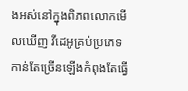ងអស់នៅក្នុងពិភពលោកមើលឃើញ វីដេអូគ្រប់ប្រភេទកាន់តែច្រើនឡើងកំពុងតែធ្វើ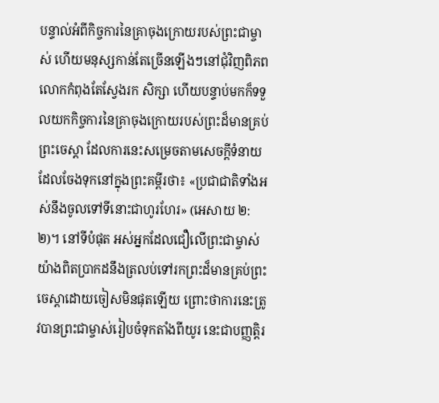បន្ទាល់អំពីកិច្ចការនៃគ្រាចុងក្រោយរបស់ព្រះជាម្ចាស់ ហើយមនុស្សកាន់តែច្រើនឡើងៗនៅជុំវិញពិភពលោកកំពុងតែស្វែងរក សិក្សា ហើយបន្ទាប់មកក៏ទទួលយកកិច្ចការនៃគ្រាចុងក្រោយរបស់ព្រះដ៏មានគ្រប់ព្រះចេស្ដា ដែលការនេះសម្រេចតាមសេចក្តីទំនាយដែលចែងទុកនៅក្នុងព្រះគម្ពីរថា៖ «ប្រជាជាតិទាំងអស់នឹងចូលទៅទីនោះជាហូរហែរ» (អេសាយ ២:២)។ នៅទីបំផុត អស់អ្នកដែលជឿលើព្រះជាម្ចាស់យ៉ាងពិតប្រាកដនឹងត្រលប់ទៅរកព្រះដ៏មានគ្រប់ព្រះចេស្ដាដោយចៀសមិនផុតឡើយ ព្រោះថាការនេះត្រូវបានព្រះជាម្ចាស់រៀបចំទុកតាំងពីយូរ នេះជាបញ្ញត្តិរ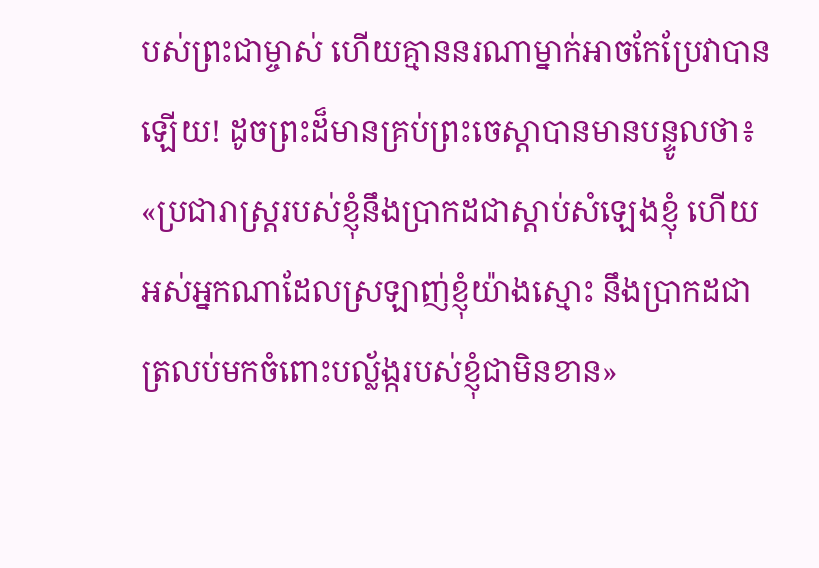បស់ព្រះជាម្ចាស់ ហើយគ្មាននរណាម្នាក់អាចកែប្រែវាបានឡើយ! ដូចព្រះដ៏មានគ្រប់ព្រះចេស្ដាបានមានបន្ទូលថា៖ «ប្រជារាស្ត្ររបស់ខ្ញុំនឹងប្រាកដជាស្ដាប់សំឡេងខ្ញុំ ហើយអស់អ្នកណាដែលស្រឡាញ់ខ្ញុំយ៉ាងស្មោះ នឹងប្រាកដជាត្រលប់មកចំពោះបល្ល័ង្ករបស់ខ្ញុំជាមិនខាន»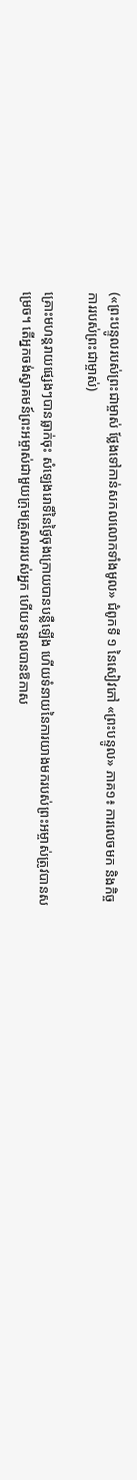(«ព្រះបន្ទូលរបស់ព្រះជាម្ចាស់ ថ្លែងទៅកាន់សកលលោកទាំងមូល» ជំពូកទី ១ នៃសៀវភៅ «ព្រះបន្ទូល» ភាគ១៖ ការលេចមក និងកិច្ចការរបស់ព្រះជាម្ចាស់)

គ្រោះមហន្តរាយផ្សេងៗបានធ្លាក់ចុះ សំឡេងរោទិ៍នៃថ្ងៃចុងក្រោយបានបន្លឺឡើង ហើយទំនាយនៃការយាងមករបស់ព្រះអម្ចាស់ត្រូវបានសម្រេច។ តើអ្នកចង់ស្វាគមន៍ព្រះអម្ចាស់ជាមួយក្រុមគ្រួសាររបស់អ្នក ហើយទទួលបានឱកាស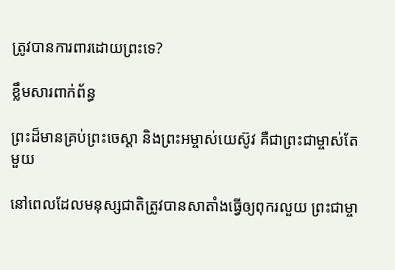ត្រូវបានការពារដោយព្រះទេ?

ខ្លឹមសារពាក់ព័ន្ធ

ព្រះដ៏មានគ្រប់ព្រះចេស្ដា និងព្រះអម្ចាស់យេស៊ូវ គឺជាព្រះជាម្ចាស់តែមួយ

នៅពេលដែលមនុស្សជាតិត្រូវបានសាតាំងធ្វើឲ្យពុករលួយ ព្រះជាម្ចា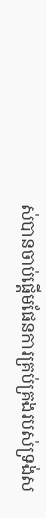ស់បានចាប់ផ្ដើមផែនការគ្រប់គ្រងរបស់ទ្រង់ស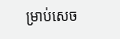ម្រាប់សេច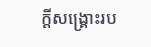ក្តីសង្រ្គោះរប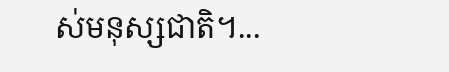ស់មនុស្សជាតិ។...